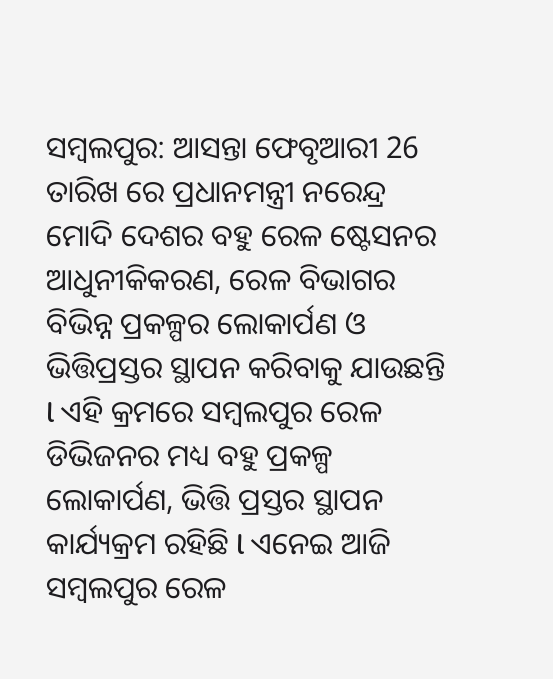ସମ୍ବଲପୁର: ଆସନ୍ତା ଫେବୃଆରୀ 26 ତାରିଖ ରେ ପ୍ରଧାନମନ୍ତ୍ରୀ ନରେନ୍ଦ୍ର ମୋଦି ଦେଶର ବହୁ ରେଳ ଷ୍ଟେସନର ଆଧୁନୀକିକରଣ, ରେଳ ବିଭାଗର ବିଭିନ୍ନ ପ୍ରକଳ୍ପର ଲୋକାର୍ପଣ ଓ ଭିତ୍ତିପ୍ରସ୍ତର ସ୍ଥାପନ କରିବାକୁ ଯାଉଛନ୍ତି l ଏହି କ୍ରମରେ ସମ୍ବଲପୁର ରେଳ ଡିଭିଜନର ମଧ୍ୟ ବହୁ ପ୍ରକଳ୍ପ ଲୋକାର୍ପଣ, ଭିତ୍ତି ପ୍ରସ୍ତର ସ୍ଥାପନ କାର୍ଯ୍ୟକ୍ରମ ରହିଛି l ଏନେଇ ଆଜି ସମ୍ବଲପୁର ରେଳ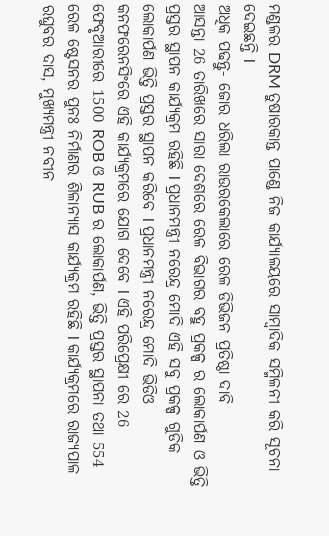ମଣ୍ଡଳର DRM ତୁଷାରକାନ୍ତ ପାଣ୍ଡେ ନିଜ କାର୍ଯ୍ୟାଳୟରେ ସାମ୍ବାଦିକ ସମ୍ମିଳନୀ କରି ସୂଚନା ଦେଇଛନ୍ତି l
ଅଧିକ ପଢନ୍ତୁ- ଜୋର ଧରିଲା ରାଉରକେଲାରେ ରେଳ ଡିଭିଜନ ପ୍ରତିଷ୍ଠା ଦାବି
ଆସନ୍ତା 26 ତାରିଖରେ ସାରା ଦେଶରେ ରେଳ ବିଭାଗର ବହୁ ପ୍ରକଳ୍ପ ର ଲୋକାର୍ପଣ ଓ ଭିତ୍ତି ପ୍ରସ୍ତର ସ୍ଥାପନ କାର୍ଯ୍ୟକ୍ରମ ରହିଛି l ପ୍ରଧାନମନ୍ତ୍ରୀ ନରେନ୍ଦ୍ର ମୋଦି ଏହି ସବୁ ପ୍ରକଳ୍ପ ଗୁଡିକ ଲୋକାର୍ପଣ ଭିତ୍ତି ପ୍ରସ୍ତର ସ୍ଥାପନ କରିବେ l ପ୍ରଧାନମନ୍ତ୍ରୀ ନରେନ୍ଦ୍ର ମୋଦି ଭିଡିଓ କନଫରେନସିଂରେ ଏହି କାର୍ଯ୍ୟକ୍ରମରେ ଯୋଗ ଦେବେ l ଏହି ପରିପ୍ରେକ୍ଷୀ ରେ 26 ଫେବୃଆରୀରେ 1500 ROB ଓ RUB ର ଲୋକାର୍ପଣ, ଭିତ୍ତି ପ୍ରସ୍ତର ସ୍ଥାପନା ତଥା 554 ରେଳ ଷ୍ଟେସନର ପୁନଃ ନିର୍ମାଣର ଶିଳାନ୍ୟାସ କାର୍ଯ୍ୟକ୍ରମ ରହିଛି l କାର୍ଯ୍ୟକ୍ରମରେ ରାଜ୍ୟପାଳ ରଘୁବର ଦାସ, ମୁଖ୍ୟମନ୍ତ୍ରୀ ନବୀନ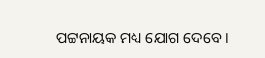ପଟ୍ଟନାୟକ ମଧ୍ୟ ଯୋଗ ଦେବେ ।